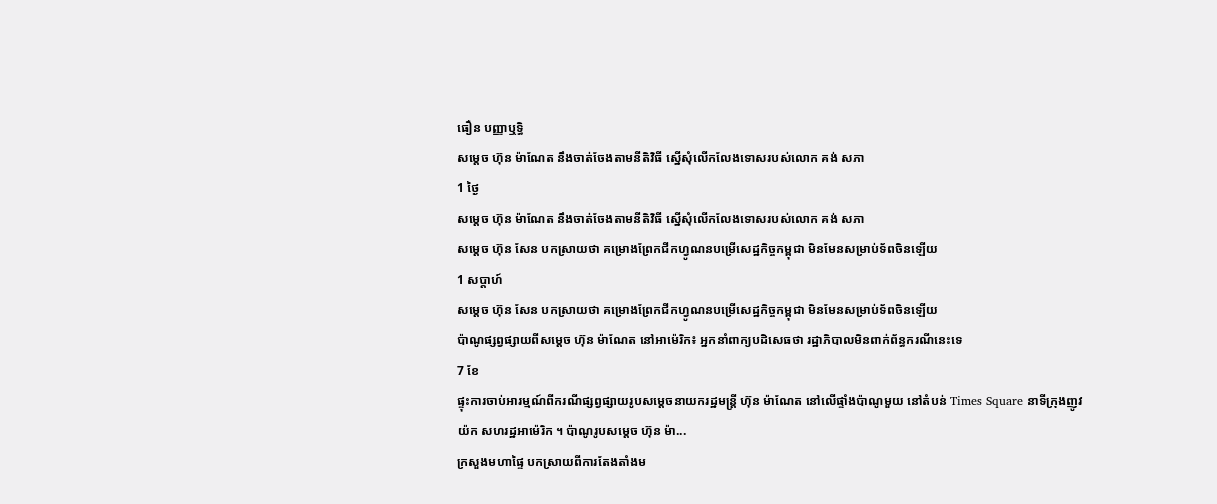ធឿន បញ្ញាឬទិ្ធ
សម្ដេច ហ៊ុន ម៉ាណែត នឹងចាត់ចែងតាមនីតិវិធី ស្នើសុំលើកលែងទោសរបស់លោក គង់ សភា
1 ថ្ងៃ
សម្ដេច ហ៊ុន ម៉ាណែត នឹងចាត់ចែងតាមនីតិវិធី ស្នើសុំលើកលែងទោសរបស់លោក គង់ សភា
សម្ដេច ហ៊ុន សែន បកស្រាយថា គម្រោងព្រែកជីកហ្វូណនបម្រើសេដ្ឋកិច្ចកម្ពុជា មិនមែនសម្រាប់ទ័ពចិនឡើយ
1 សប្តាហ៍
សម្ដេច ហ៊ុន សែន បកស្រាយថា គម្រោងព្រែកជីកហ្វូណនបម្រើសេដ្ឋកិច្ចកម្ពុជា មិនមែនសម្រាប់ទ័ពចិនឡើយ
ប៉ាណូផ្សព្វផ្សាយពីសម្ដេច ហ៊ុន ម៉ាណែត នៅអាម៉េរិក៖ អ្នកនាំពាក្យបដិសេធថា រដ្ឋាភិបាលមិនពាក់ព័ន្ធករណីនេះទេ
7 ខែ
ផ្ទុះការចាប់អារម្មណ៍ពីករណីផ្សព្វផ្សាយរូបសម្ដេចនាយករដ្ឋមន្រ្តី ហ៊ុន ម៉ាណែត នៅលើផ្ទាំងប៉ាណូមួយ នៅតំបន់ Times Square នាទីក្រុងញូវយ៉ក សហរដ្ឋអាម៉េរិក ។ ប៉ាណូរូបសម្ដេច ហ៊ុន ម៉ា...
ក្រសួងមហាផ្ទៃ បកស្រាយពីការតែងតាំងម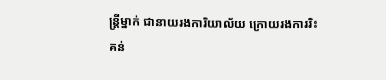ន្ត្រីម្នាក់ ជានាយរងការិយាល័យ ក្រោយរងការរិះគន់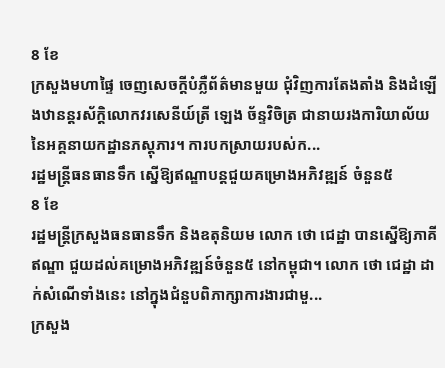8 ខែ
ក្រសួងមហាផ្ទៃ ចេញសេចក្តីបំភ្លឺព័ត៌មានមួយ ជុំវិញការតែងតាំង និងដំឡើងឋានន្តរស័ក្តិលោកវរសេនីយ៍ត្រី ឡេង ច័ន្ទវិចិត្រ ជានាយរងការិយាល័យ នៃអគ្គនាយកដ្ឋានភស្តុភារ។ ការបកស្រាយរបស់ក...
រដ្ឋមន្ត្រីធនធានទឹក ស្នើឱ្យឥណ្ឌាបន្តជួយគម្រោងអភិវឌ្ឍន៍ ចំនួន៥
8 ខែ
រដ្ឋមន្រ្តីក្រសួងធនធានទឹក និងឧតុនិយម លោក ថោ ជេដ្ឋា បានស្នើឱ្យភាគីឥណ្ឌា ជួយដល់គម្រោងអភិវឌ្ឍន៍ចំនួន៥ នៅកម្ពុជា។ លោក ថោ ជេដ្ឋា ដាក់សំណើទាំងនេះ នៅក្នុងជំនួបពិភាក្សាការងារជាមួ...
ក្រសួង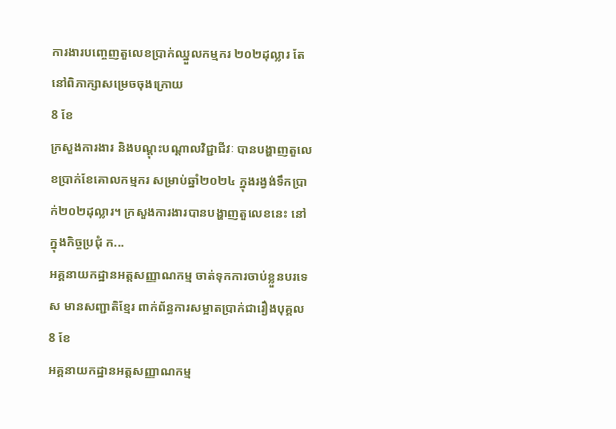ការងារបញ្ចេញតួលេខប្រាក់ឈ្នួលកម្មករ ២០២ដុល្លារ តែនៅពិភាក្សាសម្រេចចុងក្រោយ
8 ខែ
ក្រសួងការងារ និងបណ្ដុះបណ្ដាលវិជ្ជាជីវៈ បានបង្ហាញតួលេខប្រាក់ខែគោលកម្មករ សម្រាប់ឆ្នាំ២០២៤ ក្នុងរង្វង់ទឹកប្រាក់២០២ដុល្លារ។ ក្រសួងការងារបានបង្ហាញតួលេខនេះ នៅក្នុងកិច្ចប្រជុំ ក...
អគ្គនាយកដ្ឋានអត្តសញ្ញាណកម្ម ចាត់ទុកការចាប់ខ្លួនបរទេស មានសញ្ជាតិខ្មែរ ពាក់ព័ន្ធការសម្អាតប្រាក់ជារឿងបុគ្គល
8 ខែ
អគ្គនាយកដ្ឋានអត្តសញ្ញាណកម្ម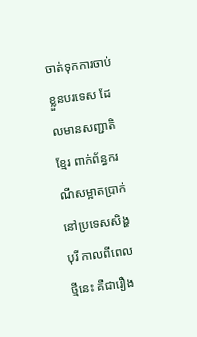ចាត់ទុកការចាប់ខ្លួនបរទេស ដែលមានសញ្ជាតិខ្មែរ ពាក់ព័ន្ធករណីសម្អាតប្រាក់ នៅប្រទេសសិង្ហបុរី កាលពីពេលថ្មីនេះ គឺជារឿង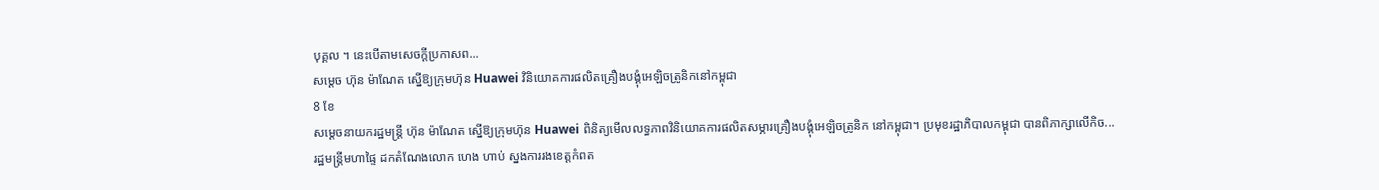បុគ្គល ។ នេះបើតាមសេចក្តីប្រកាសព...
សម្ដេច ហ៊ុន ម៉ាណែត ស្នើឱ្យក្រុមហ៊ុន Huawei វិនិយោគការផលិតគ្រឿងបង្គុំអេឡិចត្រូនិកនៅកម្ពុជា
8 ខែ
សម្ដេចនាយករដ្ឋមន្ត្រី ហ៊ុន ម៉ាណែត ស្នើឱ្យក្រុមហ៊ុន Huawei ពិនិត្យមើលលទ្ធភាពវិនិយោគការផលិតសម្ភារគ្រឿងបង្គុំអេឡិចត្រូនិក នៅកម្ពុជា។ ប្រមុខរដ្ឋាភិបាលកម្ពុជា បានពិភាក្សាលើកិច...
រដ្ឋមន្ត្រីមហាផ្ទៃ ដកតំណែងលោក ហេង ហាប់ ស្នងការរងខេត្តកំពត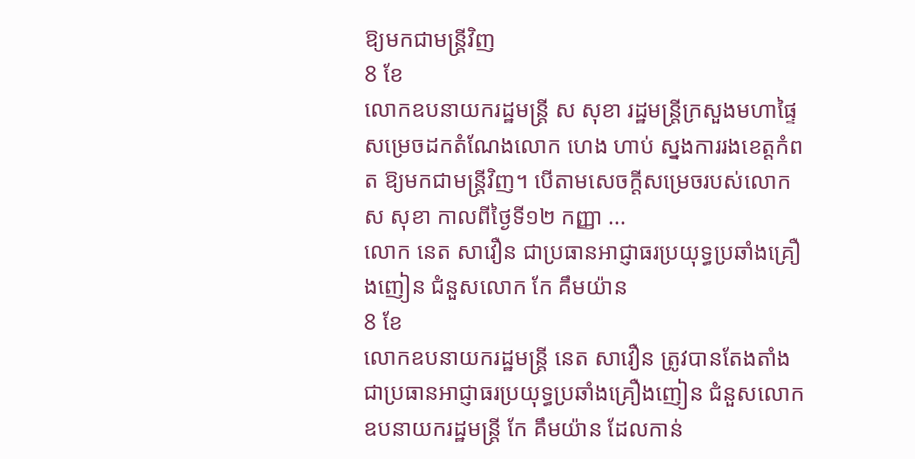ឱ្យមកជាមន្ត្រីវិញ
8 ខែ
លោកឧបនាយករដ្ឋមន្រ្តី ស សុខា រដ្ឋមន្រ្តីក្រសួងមហាផ្ទៃ សម្រេចដកតំណែងលោក ហេង ហាប់ ស្នងការរងខេត្តកំពត ឱ្យមកជាមន្ត្រីវិញ។ បើតាមសេចក្តីសម្រេចរបស់លោក ស សុខា កាលពីថ្ងៃទី១២ កញ្ញា ...
លោក នេត សាវឿន ជាប្រធានអាជ្ញាធរប្រយុទ្ធប្រឆាំងគ្រឿងញៀន ជំនួសលោក កែ គឹមយ៉ាន
8 ខែ
លោកឧបនាយករដ្ឋមន្រ្តី នេត សាវឿន ត្រូវបានតែងតាំងជាប្រធានអាជ្ញាធរប្រយុទ្ធប្រឆាំងគ្រឿងញៀន ជំនួសលោកឧបនាយករដ្ឋមន្រ្តី កែ គឹមយ៉ាន ដែលកាន់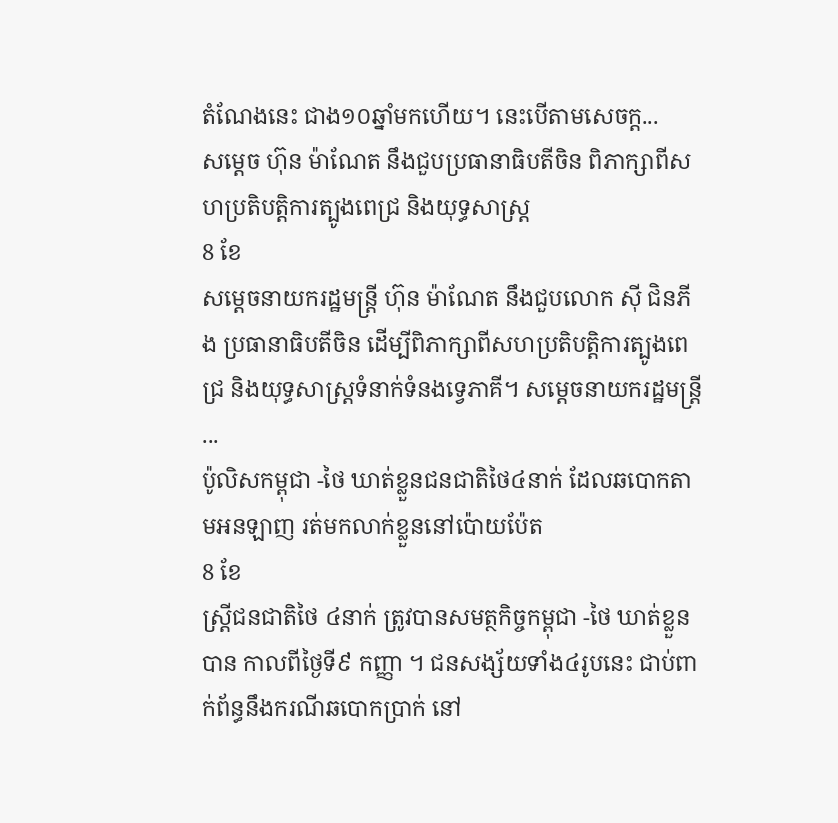តំណែងនេះ ជាង១០ឆ្នាំមកហើយ។ នេះបើតាមសេចក្ត...
សម្ដេច ហ៊ុន ម៉ាណែត នឹងជួបប្រធានាធិបតីចិន ពិភាក្សាពីសហប្រតិបត្តិការត្បូងពេជ្រ និងយុទ្ធសាស្រ្ត
8 ខែ
សម្ដេចនាយករដ្ឋមន្រ្តី ហ៊ុន ម៉ាណែត នឹងជួបលោក ស៊ី ជិនភីង ប្រធានាធិបតីចិន ដើម្បីពិភាក្សាពីសហប្រតិបត្តិការត្បូងពេជ្រ និងយុទ្ធសាស្រ្តទំនាក់ទំនងទ្វេភាគី។ សម្ដេចនាយករដ្ឋមន្រ្តី ...
ប៉ូលិសកម្ពុជា -ថៃ ឃាត់ខ្លួនជនជាតិថៃ៤នាក់ ដែលឆបោកតាមអនឡាញ រត់មកលាក់ខ្លួននៅប៉ោយប៉ែត
8 ខែ
ស្ត្រីជនជាតិថៃ ៤នាក់ ត្រូវបានសមត្ថកិច្ចកម្ពុជា -ថៃ ឃាត់ខ្លួនបាន កាលពីថ្ងៃទី៩ កញ្ញា ។ ជនសង្ស័យទាំង៤រូបនេះ ជាប់ពាក់ព័ន្ធនឹងករណីឆបោកប្រាក់ នៅ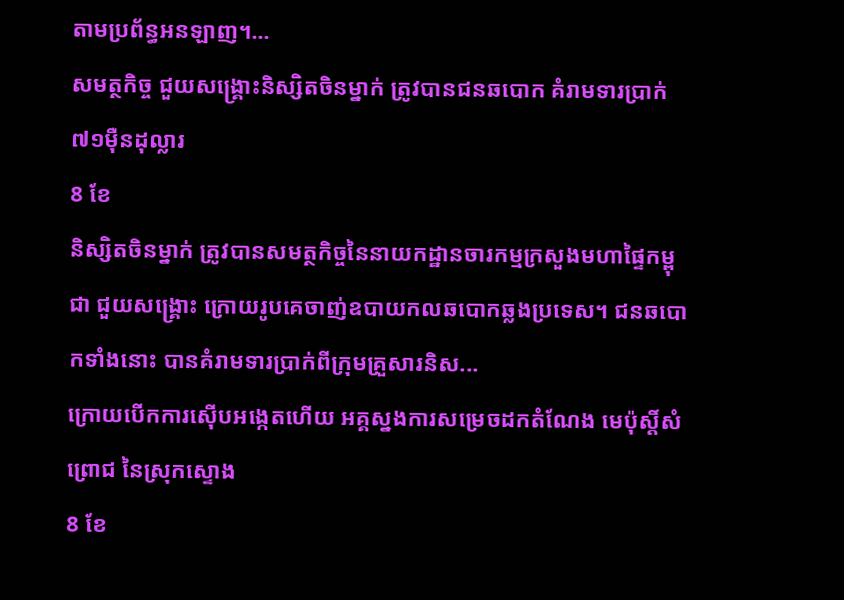តាមប្រព័ន្ធអនឡាញ។...
សមត្ថកិច្ច ជួយសង្គ្រោះនិស្សិតចិនម្នាក់ ត្រូវបានជនឆបោក គំរាមទារប្រាក់៧១ម៉ឺនដុល្លារ
8 ខែ
និស្សិតចិនម្នាក់ ត្រូវបានសមត្ថកិច្ចនៃនាយកដ្ឋានចារកម្មក្រសួងមហាផ្ទៃកម្ពុជា ជួយសង្គ្រោះ ក្រោយរូបគេចាញ់ឧបាយកលឆបោកឆ្លងប្រទេស។ ជនឆបោកទាំងនោះ បានគំរាមទារប្រាក់ពីក្រុមគ្រួសារនិស...
ក្រោយបើកការស៊ើបអង្កេតហើយ អគ្គស្នងការសម្រេចដកតំណែង មេប៉ុស្តិ៍សំព្រោជ នៃស្រុកស្ទោង
8 ខែ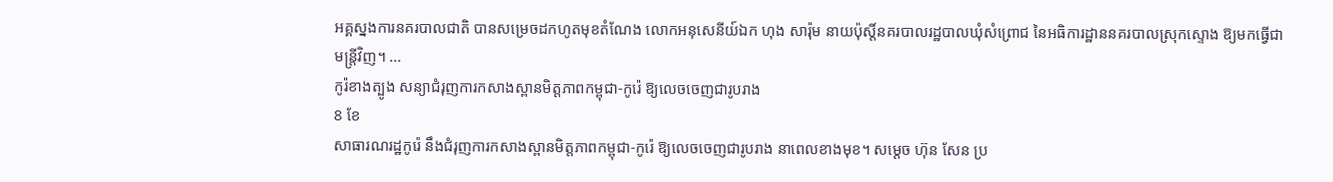អគ្គស្នងការនគរបាលជាតិ បានសម្រេចដកហូតមុខតំណែង លោកអនុសេនីយ៍ឯក ហុង សារ៉ុម នាយប៉ុស្ដិ៍នគរបាលរដ្ឋបាលឃុំសំព្រោជ នៃអធិការដ្ឋាននគរបាលស្រុកស្ទោង ឱ្យមកធ្វើជាមន្ដ្រីវិញ។ ...
កូរ៉ខាងត្បូង សន្យាជំរុញការកសាងស្ពានមិត្តភាពកម្ពុជា-កូរ៉េ ឱ្យលេចចេញជារូបរាង
8 ខែ
សាធារណរដ្ឋកូរ៉េ នឹងជំរុញការកសាងស្ពានមិត្តភាពកម្ពុជា-កូរ៉េ ឱ្យលេចចេញជារូបរាង នាពេលខាងមុខ។ សម្ដេច ហ៊ុន សែន ប្រ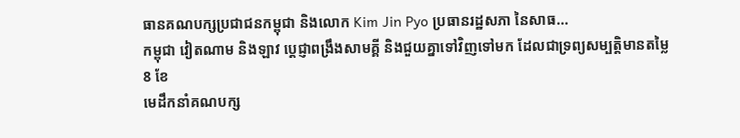ធានគណបក្សប្រជាជនកម្ពុជា និងលោក Kim Jin Pyo ប្រធានរដ្ឋសភា នៃសាធ...
កម្ពុជា វៀតណាម និងឡាវ ប្ដេជ្ញាពង្រឹងសាមគ្គី និងជួយគ្នាទៅវិញទៅមក ដែលជាទ្រព្យសម្បត្តិមានតម្លៃ
8 ខែ
មេដឹកនាំគណបក្ស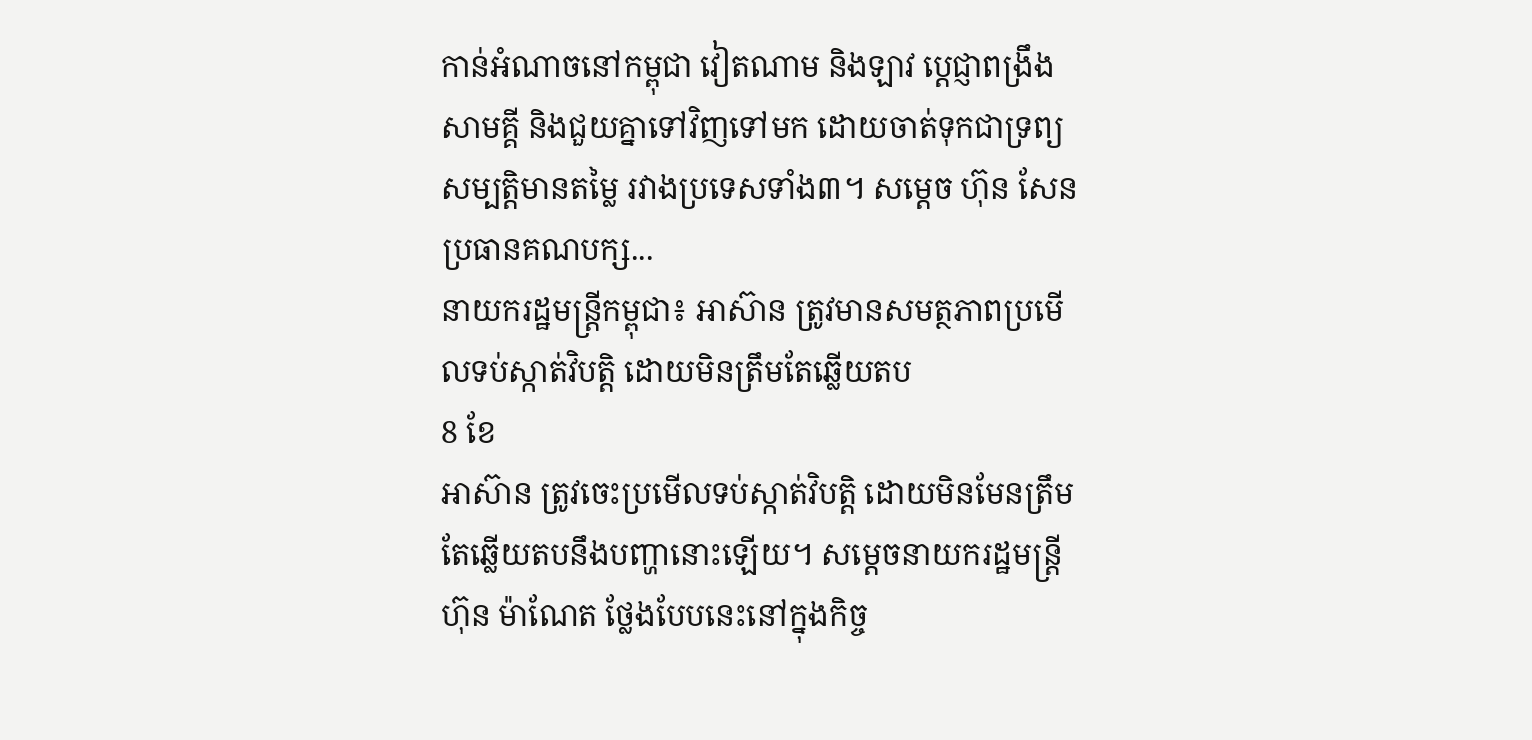កាន់អំណាចនៅកម្ពុជា វៀតណាម និងឡាវ ប្ដេជ្ញាពង្រឹងសាមគ្គី និងជួយគ្នាទៅវិញទៅមក ដោយចាត់ទុកជាទ្រព្យសម្បត្តិមានតម្លៃ រវាងប្រទេសទាំង៣។ សម្ដេច ហ៊ុន សែន ប្រធានគណបក្ស...
នាយករដ្ឋមន្រ្តីកម្ពុជា៖ អាស៊ាន ត្រូវមានសមត្ថភាពប្រមើលទប់ស្កាត់វិបត្តិ ដោយមិនត្រឹមតែឆ្លើយតប
8 ខែ
អាស៊ាន ត្រូវចេះប្រមើលទប់ស្កាត់វិបត្តិ ដោយមិនមែនត្រឹមតែឆ្លើយតបនឹងបញ្ហានោះឡើយ។ សម្ដេចនាយករដ្ឋមន្រ្តី ហ៊ុន ម៉ាណែត ថ្លែងបែបនេះនៅក្នុងកិច្ច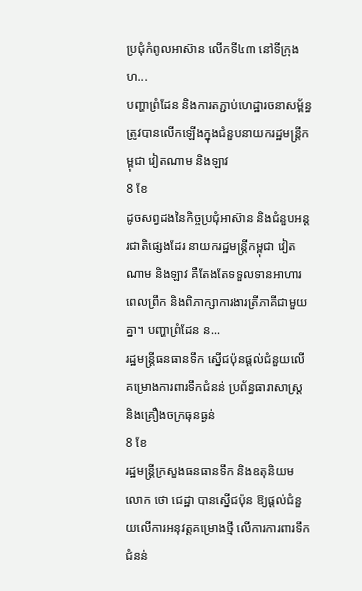ប្រជុំកំពូលអាស៊ាន លើកទី៤៣ នៅទីក្រុងហ...
បញ្ហាព្រំដែន និងការតភ្ជាប់ហេដ្ឋារចនាសម្ព័ន្ធ ត្រូវបានលើកឡើងក្នុងជំនួបនាយករដ្ឋមន្ត្រីកម្ពុជា វៀតណាម និងឡាវ
8 ខែ
ដូចសព្វដងនៃកិច្ចប្រជុំអាស៊ាន និងជំនួបអន្តរជាតិផ្សេងដែរ នាយករដ្ឋមន្រ្តីកម្ពុជា វៀតណាម និងឡាវ គឺតែងតែទទួលទានអាហារពេលព្រឹក និងពិភាក្សាការងារត្រីភាគីជាមួយគ្នា។ បញ្ហាព្រំដែន ន...
រដ្ឋមន្រ្តីធនធានទឹក ស្នើជប៉ុនផ្ដល់ជំនួយលើគម្រោងការពារទឹកជំនន់ ប្រព័ន្ធធារាសាស្រ្ត និងគ្រឿងចក្រធុនធ្ងន់
8 ខែ
រដ្ឋមន្ត្រីក្រសួងធនធានទឹក និងឧតុនិយម លោក ថោ ជេដ្ឋា បានស្នើជប៉ុន ឱ្យផ្ដល់ជំនួយលើការអនុវត្តគម្រោងថ្មី លើការការពារទឹកជំនន់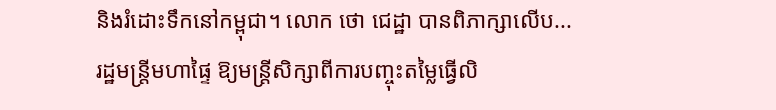និងរំដោះទឹកនៅកម្ពុជា។ លោក ថោ ជេដ្ឋា បានពិភាក្សាលើប...
រដ្ឋមន្រ្តីមហាផ្ទៃ ឱ្យមន្ត្រីសិក្សាពីការបញ្ចុះតម្លៃធ្វើលិ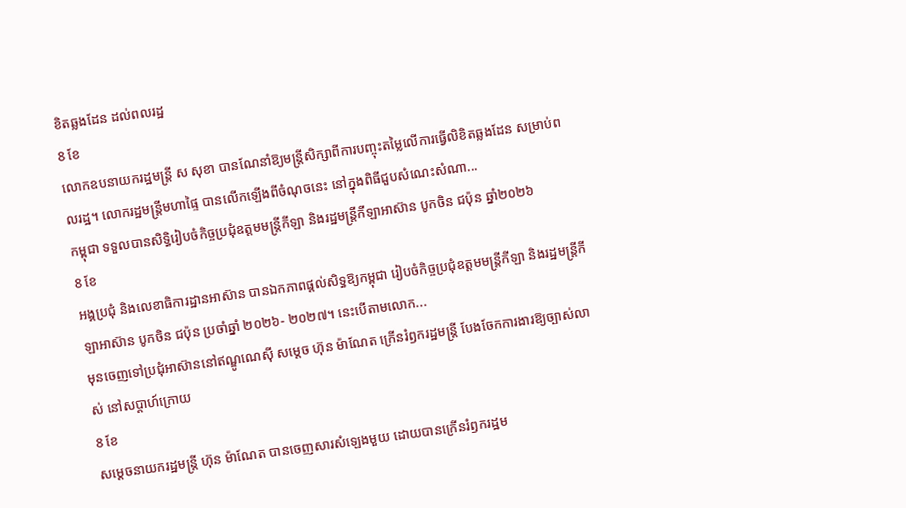ខិតឆ្លងដែន ដល់ពលរដ្ឋ
8 ខែ
លោកឧបនាយករដ្ឋមន្រ្តី ស សុខា បានណែនាំឱ្យមន្ត្រីសិក្សាពីការបញ្ចុះតម្លៃលើការធ្វើលិខិតឆ្លងដែន សម្រាប់ពលរដ្ឋ។ លោករដ្ឋមន្រ្តីមហាផ្ទៃ បានលើកឡើងពីចំណុចនេះ នៅក្នុងពិធីជួបសំណេះសំណា...
កម្ពុជា ទទួលបានសិទ្ធិរៀបចំកិច្ចប្រជុំឧត្តមមន្រ្តីកីឡា និងរដ្ឋមន្រ្តីកីឡាអាស៊ាន បូកចិន ជប៉ុន ឆ្នាំ២០២៦
8 ខែ
អង្គប្រជុំ និងលេខាធិការដ្ឋានអាស៊ាន បានឯកភាពផ្តល់សិទ្ធឱ្យកម្ពុជា រៀបចំកិច្ចប្រជុំឧត្តមមន្រ្តីកីឡា និងរដ្ឋមន្រ្តីកីឡាអាស៊ាន បូកចិន ជប៉ុន ប្រចាំឆ្នាំ ២០២៦- ២០២៧។ នេះបើតាមលោក...
មុនចេញទៅប្រជុំអាស៊ាននៅឥណ្ឌូណេស៊ី សម្ដេច ហ៊ុន ម៉ាណែត ក្រើនរំឭករដ្ឋមន្រ្តី បែងចែកការងារឱ្យច្បាស់លាស់ នៅសប្ដាហ៍ក្រោយ
8 ខែ
សម្ដេចនាយករដ្ឋមន្រ្តី ហ៊ុន ម៉ាណែត បានចេញសារសំឡេងមួយ ដោយបានក្រើនរំឭករដ្ឋម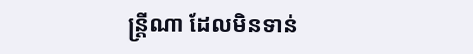ន្រ្តីណា ដែលមិនទាន់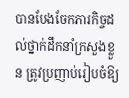បានបែងចែកភារកិច្ចដល់ថ្នាក់ដឹកនាំក្រសួងខ្លួន ត្រូវប្រញាប់រៀបចំឱ្យ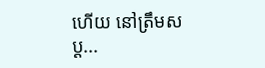ហើយ នៅត្រឹមសប្ដ...